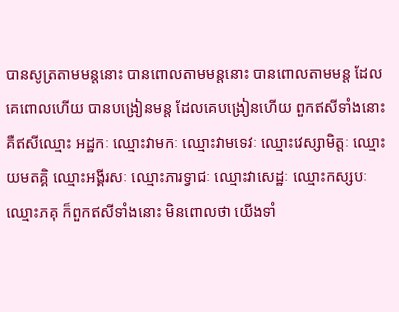បានសូត្រតាមមន្តនោះ បានពោលតាមមន្តនោះ បានពោលតាមមន្ត ដែលគេពោលហើយ បានបង្រៀនមន្ត ដែលគេបង្រៀនហើយ ពួកឥសីទាំងនោះ គឺឥសីឈ្មោះ អដ្ឋកៈ ឈ្មោះវាមកៈ ឈ្មោះវាមទេវៈ ឈ្មោះវេស្សាមិត្តៈ ឈ្មោះយមតគ្គិ ឈ្មោះអង្គីរសៈ ឈ្មោះភារទ្វាជៈ ឈ្មោះវាសេដ្ឋៈ ឈ្មោះកស្សបៈ ឈ្មោះភគុ ក៏ពួកឥសីទាំងនោះ មិនពោលថា យើងទាំ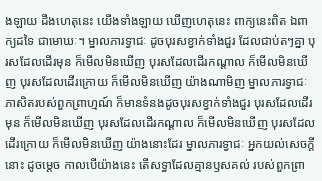ងឡាយ ដឹងហេតុនេះ យើងទាំងឡាយ ឃើញហេតុនេះ ពាក្យនេះពិត ឯពាក្យដទៃ ជាមោឃៈ។ ម្នាលភារទ្វាជៈ ដូចបុរសខ្វាក់ទាំងជួរ ដែលជាប់តៗគ្នា បុរសដែលដើរមុន ក៏មើលមិនឃើញ បុរសដែលដើរកណ្តាល ក៏មើលមិនឃើញ បុរសដែលដើរក្រោយ ក៏មើលមិនឃើញ យ៉ាងណាមិញ ម្នាលភារទ្វាជៈ ភាសិតរបស់ពួកព្រាហ្មណ៍ ក៏មានទំនងដូចបុរសខ្វាក់ទាំងជួរ បុរសដែលដើរមុន ក៏មើលមិនឃើញ បុរសដែលដើរកណ្តាល ក៏មើលមិនឃើញ បុរសដែលដើរក្រោយ ក៏មើលមិនឃើញ យ៉ាងនោះដែរ ម្នាលភារទ្វាជៈ អ្នកយល់សេចក្តីនោះ ដូចម្តេច កាលបើយ៉ាងនេះ តើសទ្ធាដែលគ្មានឫសគល់ របស់ពួកព្រា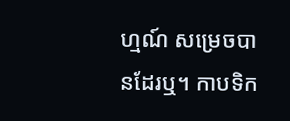ហ្មណ៍ សម្រេចបានដែរឬ។ កាបទិក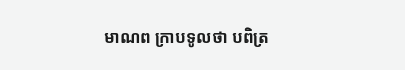មាណព ក្រាបទូលថា បពិត្រ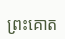ព្រះគោត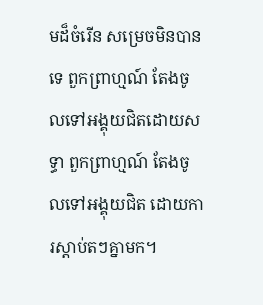មដ៏ចំរើន សម្រេចមិនបានទេ ពួកព្រាហ្មណ៍ តែងចូលទៅអង្គុយជិតដោយសទ្ធា ពួកព្រាហ្មណ៍ តែងចូលទៅអង្គុយជិត ដោយការស្តាប់តៗគ្នាមក។